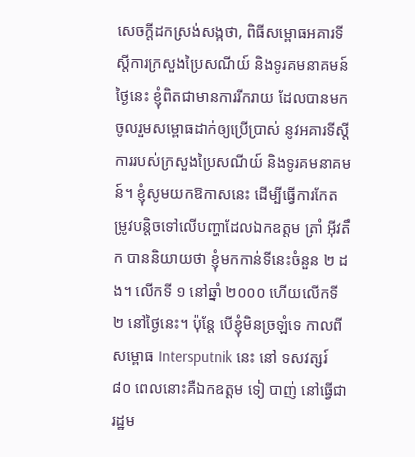សេចក្តីដកស្រង់សង្កថា, ពិធីសម្ពោធអគារទីស្តីការក្រសួងប្រៃសណីយ៍ និងទូរគមនាគមន៍
ថ្ងៃនេះ ខ្ញុំពិតជាមានការរីករាយ ដែលបានមកចូលរួមសម្ពោធដាក់ឲ្យប្រើប្រាស់ នូវអគារទីស្តីការរបស់ក្រសួងប្រៃសណីយ៍ និងទូរគមនាគមន៍។ ខ្ញុំសូមយកឱកាសនេះ ដើម្បីធ្វើការកែតម្រូវបន្តិចទៅលើបញ្ហាដែលឯកឧត្តម ត្រាំ អ៊ីវតឹក បាននិយាយថា ខ្ញុំមកកាន់ទីនេះចំនួន ២ ដង។ លើកទី ១ នៅឆ្នាំ ២០០០ ហើយលើកទី ២ នៅថ្ងៃនេះ។ ប៉ុន្តែ បើខ្ញុំមិនច្រឡំទេ កាលពីសម្ពោធ Intersputnik នេះ នៅ ទសវត្សរ៍ ៨០ ពេលនោះគឺឯកឧត្តម ទៀ បាញ់ នៅធ្វើជារដ្ឋម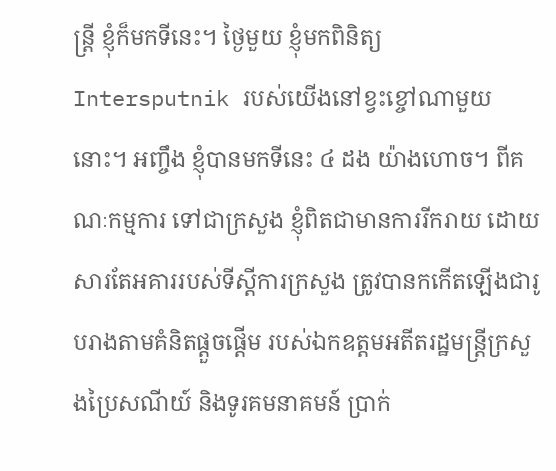ន្រ្តី ខ្ញុំក៏មកទីនេះ។ ថ្ងៃមួយ ខ្ញុំមកពិនិត្យ Intersputnik របស់យើងនៅខ្វះខ្ចៅណាមួយនោះ។ អញ្ចឹង ខ្ញុំបានមកទីនេះ ៤ ដង យ៉ាងហោច។ ពីគណៈកម្មការ ទៅជាក្រសួង ខ្ញុំពិតជាមានការរីករាយ ដោយសារតែអគាររបស់ទីស្តីការក្រសួង ត្រូវបានកកើតឡើងជារូបរាងតាមគំនិតផ្តួចផ្តើម របស់ឯកឧត្តមអតីតរដ្ឋមន្រ្តីក្រសួងប្រៃសណីយ៍ និងទូរគមនាគមន៍ ប្រាក់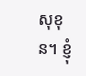សុខុន។ ខ្ញុំ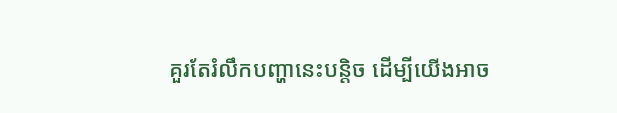គួរតែរំលឹកបញ្ហានេះបន្តិច ដើម្បីយើងអាច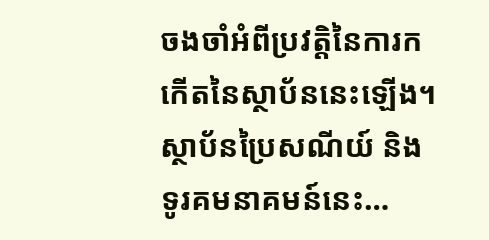ចងចាំអំពីប្រវត្តិនៃការកកើតនៃស្ថាប័ននេះឡើង។ ស្ថាប័នប្រៃសណីយ៍ និងទូរគមនាគមន៍នេះ…